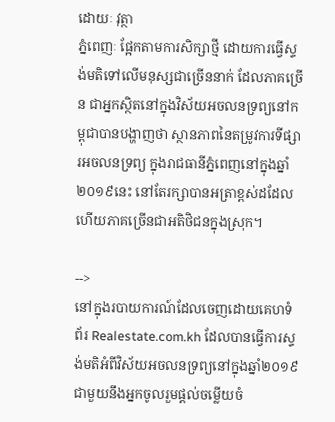ដោយៈ វុត្ថា
ភ្នំពេញៈ ផ្អែកតាមការសិក្សាថ្មី ដោយការធ្វើស្ទង់មតិទៅលើមនុស្សជាច្រើននាក់ ដែលភាគច្រើន ជាអ្នកស្ថិតនៅក្នុងវិស័យអចលនទ្រព្យនៅកម្ពុជាបានបង្ហាញថា ស្ថានភាពនៃតម្រូវការទីផ្សារអចលនទ្រព្យ ក្នុងរាជធានីភ្នំពេញនៅក្នុងឆ្នាំ២០១៩នេះ នៅតែរក្សាបានអត្រាខ្ពស់ដដែល ហើយភាគច្រើនជាអតិថិជនក្នុងស្រុក។

-->
នៅក្នុងរបាយការណ៍ដែលចេញដោយគេហទំព័រ Realestate.com.kh ដែលបានធ្វើការស្ទង់មតិអំពីវិស័យអចលនទ្រព្យនៅក្នុងឆ្នាំ២០១៩ ជាមួយនឹងអ្នកចូលរួមផ្តល់ចម្លើយចំ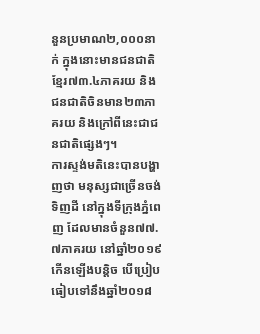នួនប្រមាណ២,០០០នាក់ ក្នុងនោះមានជនជាតិខ្មែរ៧៣.៤ភាគរយ និងជនជាតិចិនមាន២៣ភាគរយ និងក្រៅពីនេះជាជនជាតិផ្សេងៗ។
ការស្ទង់មតិនេះបានបង្ហាញថា មនុស្សជាច្រើនចង់ទិញដី នៅក្នុងទីក្រុងភ្នំពេញ ដែលមានចំនួន៧៧.៧ភាគរយ នៅឆ្នាំ២០១៩ កើនឡើងបន្តិច បើប្រៀបធៀបទៅនឹងឆ្នាំ២០១៨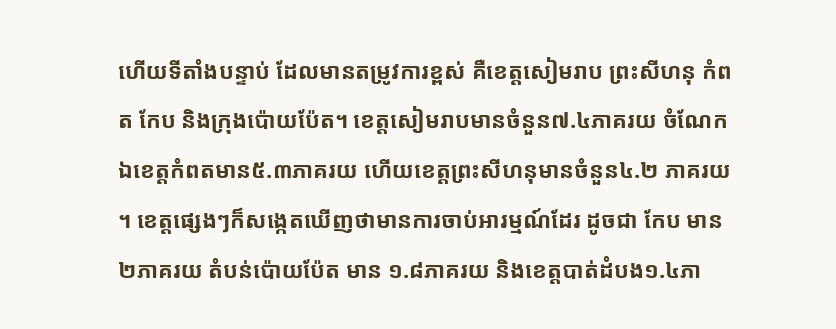ហើយទីតាំងបន្ទាប់ ដែលមានតម្រូវការខ្ពស់ គឺខេត្តសៀមរាប ព្រះសីហនុ កំពត កែប និងក្រុងប៉ោយប៉ែត។ ខេត្តសៀមរាបមានចំនួន៧.៤ភាគរយ ចំណែកឯខេត្តកំពតមាន៥.៣ភាគរយ ហើយខេត្តព្រះសីហនុមានចំនួន៤.២ ភាគរយ ។ ខេត្តផ្សេងៗក៏សង្កេតឃើញថាមានការចាប់អារម្មណ៍ដែរ ដូចជា កែប មាន២ភាគរយ តំបន់ប៉ោយប៉ែត មាន ១.៨ភាគរយ និងខេត្តបាត់ដំបង១.៤ភា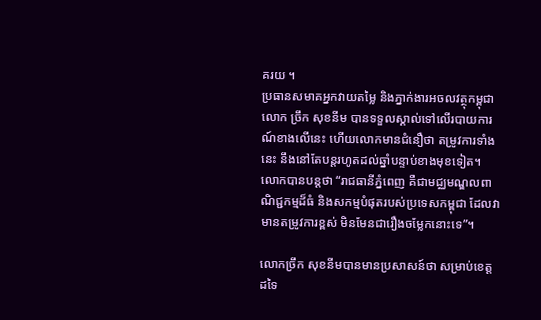គរយ ។
ប្រធានសមាគអ្នកវាយតម្លៃ និងភ្នាក់ងារអចលវត្ថុកម្ពុជា លោក ច្រឹក សុខនីម បានទទួលស្គាល់ទៅលើរបាយការណ៍ខាងលើនេះ ហើយលោកមានជំនឿថា តម្រូវការទាំងនេះ នឹងនៅតែបន្តរហូតដល់ឆ្នាំបន្ទាប់ខាងមុខទៀត។
លោកបានបន្តថា “រាជធានីភ្នំពេញ គឺជាមជ្ឈមណ្ឌលពាណិជ្ជកម្មដ៏ធំ និងសកម្មបំផុតរបស់ប្រទេសកម្ពុជា ដែលវាមានតម្រូវការខ្ពស់ មិនមែនជារឿងចម្លែកនោះទេ”។

លោកច្រឹក សុខនីមបានមានប្រសាសន៍ថា សម្រាប់ខេត្តដទៃ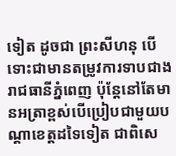ទៀត ដូចជា ព្រះសីហនុ បើទោះជាមានតម្រូវការទាបជាងរាជធានីភ្នំពេញ ប៉ុន្តែនៅតែមានអត្រាខ្ពស់បើប្រៀបជាមួយបណ្តាខេត្តដទៃទៀត ជាពិសេ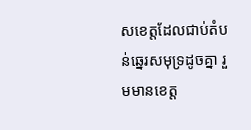សខេត្តដែលជាប់តំបន់ឆ្នេរសមុទ្រដូចគ្នា រួមមានខេត្ត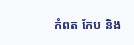កំពត កែប និង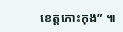ខេត្តកោះកុង” ៕